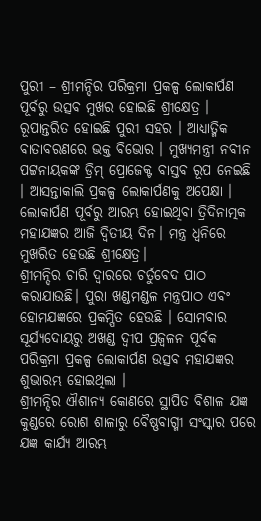ପୁରୀ – ଶ୍ରୀମନ୍ଦିର ପରିକ୍ରମା ପ୍ରକଳ୍ପ ଲୋକାର୍ପଣ ପୂର୍ବରୁ ଉତ୍ସବ ମୁଖର ହୋଇଛି ଶ୍ରୀକ୍ଷେତ୍ର । ରୂପାନ୍ତରିତ ହୋଇଛି ପୁରୀ ସହର । ଆଧ୍ୟାତ୍ମିକ ବାତାବରଣରେ ଭକ୍ତ ବିଭୋର । ମୁଖ୍ୟମନ୍ତ୍ରୀ ନବୀନ ପଟ୍ଟନାୟକଙ୍କ ଡ୍ରିମ୍ ପ୍ରୋଜେକ୍ଟ ବାସ୍ତବ ରୂପ ନେଇଛି । ଆସନ୍ତାକାଲି ପ୍ରକଳ୍ପ ଲୋକାର୍ପଣକୁ ଅପେକ୍ଷା । ଲୋକାର୍ପଣ ପୂର୍ବରୁ ଆରମ୍ଭ ହୋଇଥିବା ତ୍ରିଦିନାତ୍ମକ ମହାଯଜ୍ଞର ଆଜି ଦ୍ୱିତୀୟ ଦିନ। ମନ୍ତ୍ର ଧ୍ୱନିରେ ମୁଖରିତ ହେଉଛି ଶ୍ରୀକ୍ଷେତ୍ର।
ଶ୍ରୀମନ୍ଦିର ଚାରି ଦ୍ବାରରେ ଚର୍ତୁବେଦ ପାଠ କରାଯାଉଛି। ପୁରା ଖଣ୍ଡମଣ୍ଡଳ ମନ୍ତ୍ରପାଠ ଏବଂ ହୋମଯଜ୍ଞରେ ପ୍ରକମ୍ପିତ ହେଉଛି । ସୋମବାର ସୂର୍ଯ୍ୟଦୋୟରୁ ଅଖଣ୍ଡ ଦ୍ବୀପ ପ୍ରଜ୍ବଳନ ପୂର୍ବକ ପରିକ୍ରମା ପ୍ରକଳ୍ପ ଲୋକାର୍ପଣ ଉତ୍ସବ ମହାଯଜ୍ଞର ଶୁଭାରମ୍ଭ ହୋଇଥିଲା ।
ଶ୍ରୀମନ୍ଦିର ଐଶାନ୍ୟ କୋଣରେ ସ୍ଥାପିତ ବିଶାଳ ଯଜ୍ଞ କୁଣ୍ଡରେ ରୋଶ ଶାଳାରୁ ବୈଷ୍ଣବାଗ୍ମୀ ସଂସ୍କାର ପରେ ଯଜ୍ଞ କାର୍ଯ୍ୟ ଆରମ୍ଭ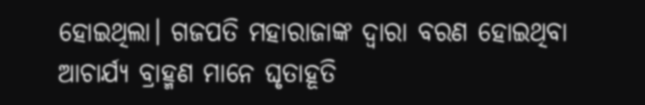ହୋଇଥିଲା। ଗଜପତି ମହାରାଜାଙ୍କ ଦ୍ବାରା ବରଣ ହୋଇଥିବା ଆଚାର୍ଯ୍ୟ ବ୍ରାହ୍ମଣ ମାନେ ଘୃତାହୂତି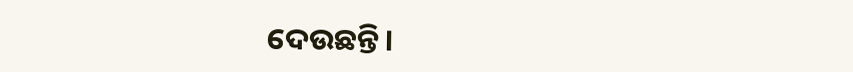ଦେଉଛନ୍ତି।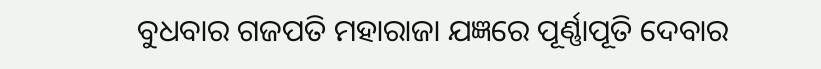ବୁଧବାର ଗଜପତି ମହାରାଜା ଯଜ୍ଞରେ ପୂର୍ଣ୍ଣାପୂତି ଦେବାର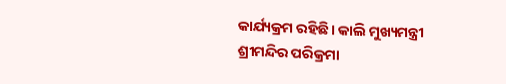କାର୍ଯ୍ୟକ୍ରମ ରହିଛି। କାଲି ମୁଖ୍ୟମନ୍ତ୍ରୀ ଶ୍ରୀମନ୍ଦିର ପରିକ୍ରମା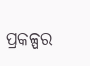ପ୍ରକଳ୍ପର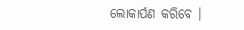ଲୋକାର୍ପଣ କରିବେ ।